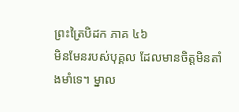ព្រះត្រៃបិដក ភាគ ៤៦
មិនមែនរបស់បុគ្គល ដែលមានចិត្តមិនតាំងមាំទេ។ ម្នាល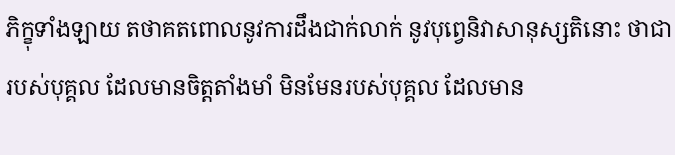ភិក្ខុទាំងឡាយ តថាគតពោលនូវការដឹងជាក់លាក់ នូវបុព្វេនិវាសានុស្សតិនោះ ថាជារបស់បុគ្គល ដែលមានចិត្តតាំងមាំ មិនមែនរបស់បុគ្គល ដែលមាន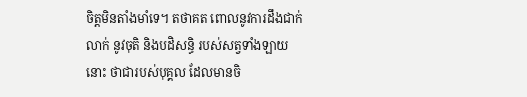ចិត្តមិនតាំងមាំទេ។ តថាគត ពោលនូវការដឹងជាក់លាក់ នូវចុតិ និងបដិសន្ធិ របស់សត្វទាំងឡាយនោះ ថាជារបស់បុគ្គល ដែលមានចិ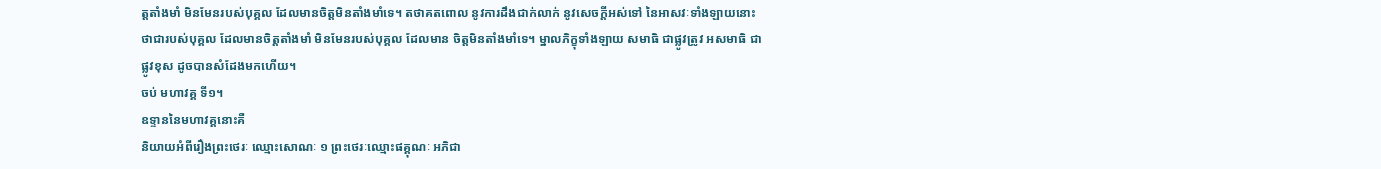ត្តតាំងមាំ មិនមែនរបស់បុគ្គល ដែលមានចិត្តមិនតាំងមាំទេ។ តថាគតពោល នូវការដឹងជាក់លាក់ នូវសេចក្តីអស់ទៅ នៃអាសវៈទាំងឡាយនោះ ថាជារបស់បុគ្គល ដែលមានចិត្តតាំងមាំ មិនមែនរបស់បុគ្គល ដែលមាន ចិត្តមិនតាំងមាំទេ។ ម្នាលភិក្ខុទាំងឡាយ សមាធិ ជាផ្លូវត្រូវ អសមាធិ ជាផ្លូវខុស ដូចបានសំដែងមកហើយ។
ចប់ មហាវគ្គ ទី១។
ឧទ្ទាននៃមហាវគ្គនោះគឺ
និយាយអំពីរឿងព្រះថេរៈ ឈ្មោះសោណៈ ១ ព្រះថេរៈឈ្មោះផគ្គុណៈ អភិជា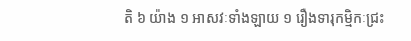តិ ៦ យ៉ាង ១ អាសវៈទាំងឡាយ ១ រឿងទារុកម្មិកៈជ្រះ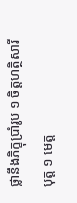ថ្លានឹងភិក្ខុប្រាំរូប ១ ចិត្តហត្ថិសារីបុត្ត ១ មេត្ត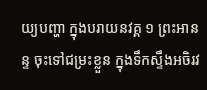យ្យបញ្ហា ក្នុងបរាយនវគ្គ ១ ព្រះអានន្ទ ចុះទៅជម្រះខ្លួន ក្នុងទឹកស្ទឹងអចិរវ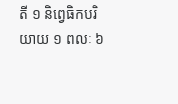តី ១ និព្វេធិកបរិយាយ ១ ពលៈ ៦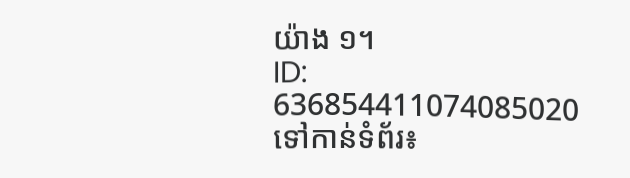យ៉ាង ១។
ID: 636854411074085020
ទៅកាន់ទំព័រ៖